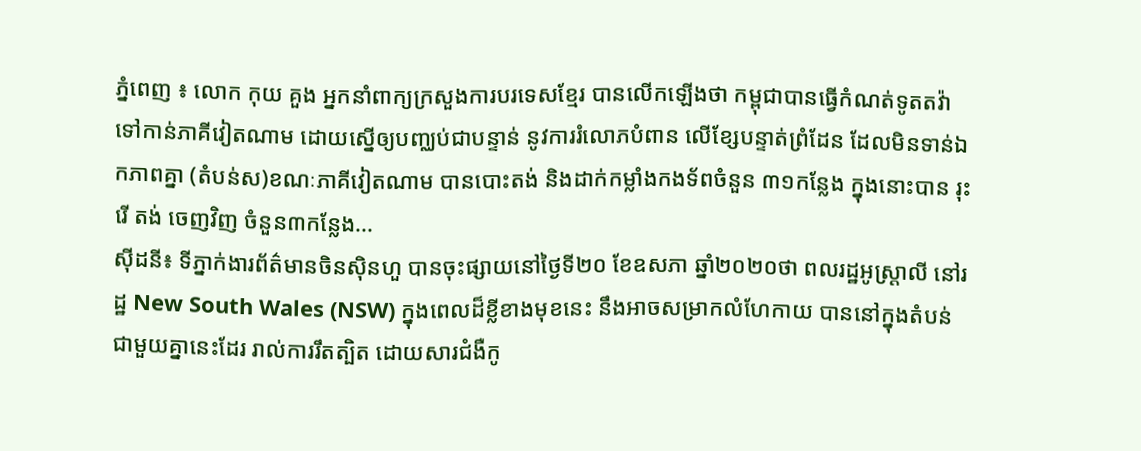ភ្នំពេញ ៖ លោក កុយ គួង អ្នកនាំពាក្យក្រសួងការបរទេសខ្មែរ បានលើកឡើងថា កម្ពុជាបានធ្វើកំណត់ទូតតវ៉ា ទៅកាន់ភាគីវៀតណាម ដោយស្នើឲ្យបញ្ឈប់ជាបន្ទាន់ នូវការរំលោភបំពាន លើខ្សែបន្ទាត់ព្រំដែន ដែលមិនទាន់ឯកភាពគ្នា (តំបន់ស)ខណៈភាគីវៀតណាម បានបោះតង់ និងដាក់កម្លាំងកងទ័ពចំនួន ៣១កន្លែង ក្នុងនោះបាន រុះរើ តង់ ចេញវិញ ចំនួន៣កន្លែង...
ស៊ីដនី៖ ទីភ្នាក់ងារព័ត៌មានចិនស៊ិនហួ បានចុះផ្សាយនៅថ្ងៃទី២០ ខែឧសភា ឆ្នាំ២០២០ថា ពលរដ្ឋអូស្ត្រាលី នៅរដ្ឋ New South Wales (NSW) ក្នុងពេលដ៏ខ្លីខាងមុខនេះ នឹងអាចសម្រាកលំហែកាយ បាននៅក្នុងតំបន់ ជាមួយគ្នានេះដែរ រាល់ការរឹតត្បិត ដោយសារជំងឺកូ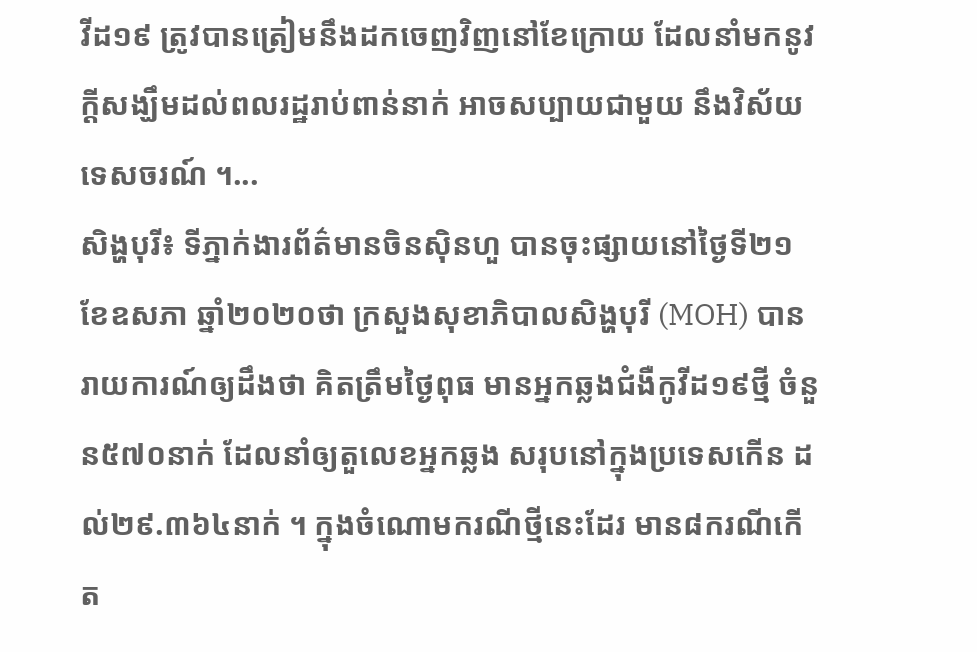វីដ១៩ ត្រូវបានត្រៀមនឹងដកចេញវិញនៅខែក្រោយ ដែលនាំមកនូវក្តីសង្ឃឹមដល់ពលរដ្ឋរាប់ពាន់នាក់ អាចសប្បាយជាមួយ នឹងវិស័យទេសចរណ៍ ។...
សិង្ហបុរី៖ ទីភ្នាក់ងារព័ត៌មានចិនស៊ិនហួ បានចុះផ្សាយនៅថ្ងៃទី២១ ខែឧសភា ឆ្នាំ២០២០ថា ក្រសួងសុខាភិបាលសិង្ហបុរី (MOH) បានរាយការណ៍ឲ្យដឹងថា គិតត្រឹមថ្ងៃពុធ មានអ្នកឆ្លងជំងឺកូវីដ១៩ថ្មី ចំនួន៥៧០នាក់ ដែលនាំឲ្យតួលេខអ្នកឆ្លង សរុបនៅក្នុងប្រទេសកើន ដល់២៩.៣៦៤នាក់ ។ ក្នុងចំណោមករណីថ្មីនេះដែរ មាន៨ករណីកើត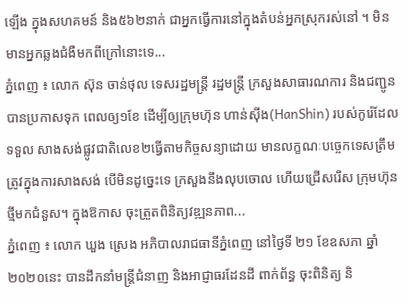ឡើង ក្នុងសហគមន៍ និង៥៦២នាក់ ជាអ្នកធ្វើការនៅក្នុងតំបន់អ្នកស្រុករស់នៅ ។ មិនមានអ្នកឆ្លងជំងឺមកពីក្រៅនោះទេ...
ភ្នំពេញ ៖ លោក ស៊ុន ចាន់ថុល ទេសរដ្ឋមន្ដ្រី រដ្ឋមន្ដ្រី ក្រសួងសាធារណការ និងជញ្ជូន បានប្រកាសទុក ពេលឲ្យ១ខែ ដើម្បីឲ្យក្រុមហ៊ុន ហាន់សុីង(HanShin) របស់កូរ៉េដែលទទួល សាងសង់ផ្លូវជាតិលេខ២ធ្វើតាមកិច្ចសន្យាដោយ មានលក្ខណៈបច្ចេកទេសត្រឹមត្រូវក្នុងការសាងសង់ បើមិនដូច្នេះទេ ក្រសួងនឹងលុបចោល ហើយជ្រើសរើស ក្រុមហ៊ុនថ្មីមកជំនួស។ ក្នុងឱកាស ចុះត្រួតពិនិត្យវឌ្ឍនភាព...
ភ្នំពេញ ៖ លោក ឃួង ស្រេង អភិបាលរាជធានីភ្នំពេញ នៅថ្ងៃទី ២១ ខែឧសភា ឆ្នាំ២០២០នេះ បានដឹកនាំមន្ត្រីជំនាញ និងអាជ្ញាធរដែនដី ពាក់ព័ន្ធ ចុះពិនិត្យ និ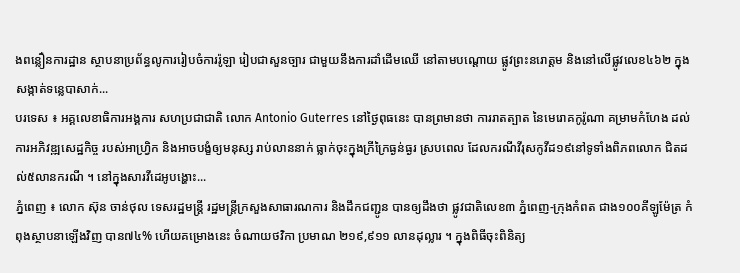ងពន្លឿនការដ្ឋាន ស្ថាបនាប្រព័ន្ធលូការរៀបចំការរ៉ូឡា រៀបជាសួនច្បារ ជាមួយនឹងការដាំដើមឈើ នៅតាមបណ្ដោយ ផ្លូវព្រះនរោត្តម និងនៅលើផ្លូវលេខ៤៦២ ក្នុងសង្កាត់ទន្លេបាសាក់...
បរទេស ៖ អគ្គលេខាធិការអង្គការ សហប្រជាជាតិ លោក Antonio Guterres នៅថ្ងៃពុធនេះ បានព្រមានថា ការរាតត្បាត នៃមេរោគកូរ៉ូណា គម្រាមកំហែង ដល់ការអភិវឌ្ឍសេដ្ឋកិច្ច របស់អាហ្វ្រិក និងអាចបង្ខំឲ្យមនុស្ស រាប់លាននាក់ ធ្លាក់ចុះក្នុងក្រីក្រៃធ្ងន់ធ្ងរ ស្របពេល ដែលករណីវីរុសកូវីដ១៩នៅទូទាំងពិភពលោក ជិតដល់៥លានករណី ។ នៅក្នុងសារវីដេអូបង្ហោះ...
ភ្នំពេញ ៖ លោក ស៊ុន ចាន់ថុល ទេសរដ្ឋមន្ត្រី រដ្ឋមន្ត្រីក្រសួងសាធារណការ និងដឹកជញ្ជូន បានឲ្យដឹងថា ផ្លូវជាតិលេខ៣ ភ្នំពេញ-ក្រុងកំពត ជាង១០០គីឡូម៉ែត្រ កំពុងស្ថាបនាឡើងវិញ បាន៧៤% ហើយគម្រោងនេះ ចំណាយថវិកា ប្រមាណ ២១៩,៩១១ លានដុល្លារ ។ ក្នុងពិធីចុះពិនិត្យ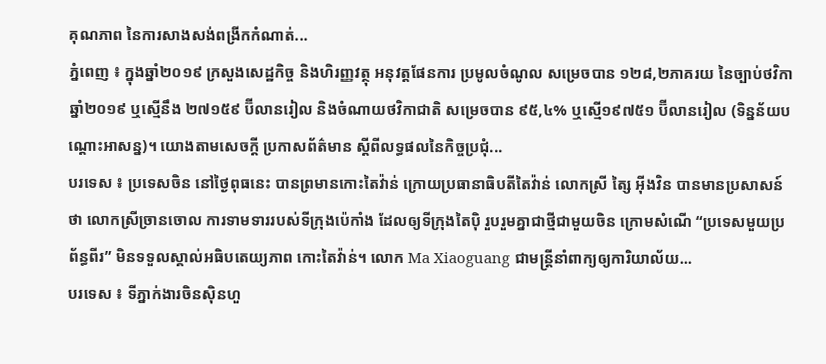គុណភាព នៃការសាងសង់ពង្រីកកំណាត់...
ភ្នំពេញ ៖ ក្នុងឆ្នាំ២០១៩ ក្រសួងសេដ្ឋកិច្ច និងហិរញ្ញវត្ថុ អនុវត្តផែនការ ប្រមូលចំណូល សម្រេចបាន ១២៨,២ភាគរយ នៃច្បាប់ថវិកាឆ្នាំ២០១៩ ឬស្មើនឹង ២៧១៥៩ ប៊ីលានរៀល និងចំណាយថវិកាជាតិ សម្រេចបាន ៩៥,៤% ឬស្មើ១៩៧៥១ ប៊ីលានរៀល (ទិន្នន័យបណ្ដោះអាសន្ន)។ យោងតាមសេចក្ដី ប្រកាសព័ត៌មាន ស្ដីពីលទ្ធផលនៃកិច្ចប្រជុំ...
បរទេស ៖ ប្រទេសចិន នៅថ្ងៃពុធនេះ បានព្រមានកោះតៃវ៉ាន់ ក្រោយប្រធានាធិបតីតៃវ៉ាន់ លោកស្រី ត្សៃ អ៊ីងវិន បានមានប្រសាសន៍ថា លោកស្រីច្រានចោល ការទាមទាររបស់ទីក្រុងប៉េកាំង ដែលឲ្យទីក្រុងតៃប៉ិ រួបរួមគ្នាជាថ្មីជាមួយចិន ក្រោមសំណើ “ប្រទេសមួយប្រព័ន្ធពីរ” មិនទទួលស្គាល់អធិបតេយ្យភាព កោះតៃវ៉ាន់។ លោក Ma Xiaoguang ជាមន្ត្រីនាំពាក្យឲ្យការិយាល័យ...
បរទេស ៖ ទីភ្នាក់ងារចិនស៊ិនហួ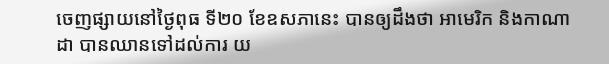ចេញផ្សាយនៅថ្ងៃពុធ ទី២០ ខែឧសភានេះ បានឲ្យដឹងថា អាមេរិក និងកាណាដា បានឈានទៅដល់ការ យ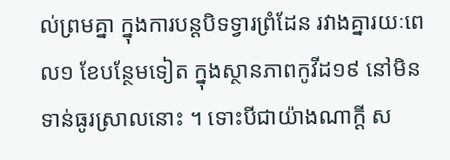ល់ព្រមគ្នា ក្នុងការបន្តបិទទ្វារព្រំដែន រវាងគ្នារយៈពេល១ ខែបន្ថែមទៀត ក្នុងស្ថានភាពកូវីដ១៩ នៅមិនទាន់ធូរស្រាលនោះ ។ ទោះបីជាយ៉ាងណាក្តី ស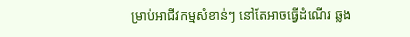ម្រាប់អាជីវកម្មសំខាន់ៗ នៅតែអាចធ្វើដំណើរ ឆ្លង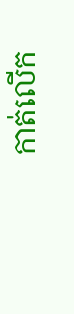កាត់លើក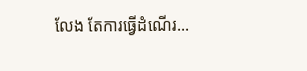លែង តែការធ្វើដំណើរ...